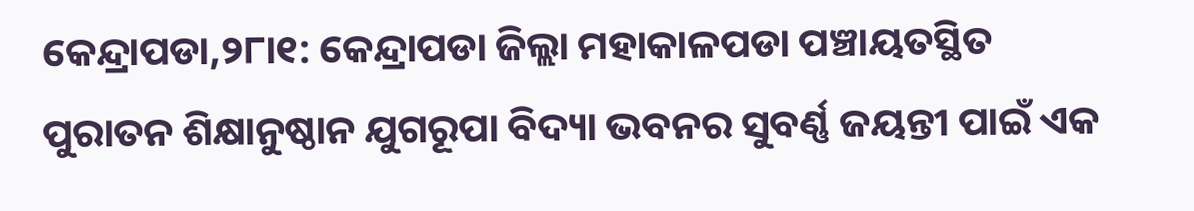କେନ୍ଦ୍ରାପଡା,୨୮ା୧: କେନ୍ଦ୍ରାପଡା ଜିଲ୍ଲା ମହାକାଳପଡା ପଞ୍ଚାୟତସ୍ଥିତ ପୁରାତନ ଶିକ୍ଷାନୁଷ୍ଠାନ ଯୁଗରୂପା ବିଦ୍ୟା ଭବନର ସୁବର୍ଣ୍ଣ ଜୟନ୍ତୀ ପାଇଁ ଏକ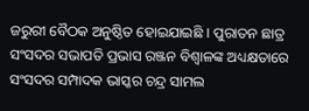ଜରୁରୀ ବୈଠକ ଅନୁଷ୍ଠିତ ହୋଇଯାଇଛି । ପୁରାତନ ଛାତ୍ର ସଂସଦର ସଭାପତି ପ୍ରଭାସ ରଞ୍ଜନ ବିଶ୍ୱାଳଙ୍କ ଅଧ୍ୟକ୍ଷତାରେ ସଂସଦର ସମ୍ପାଦକ ଭାସ୍କର ଚନ୍ଦ୍ର ସାମଲ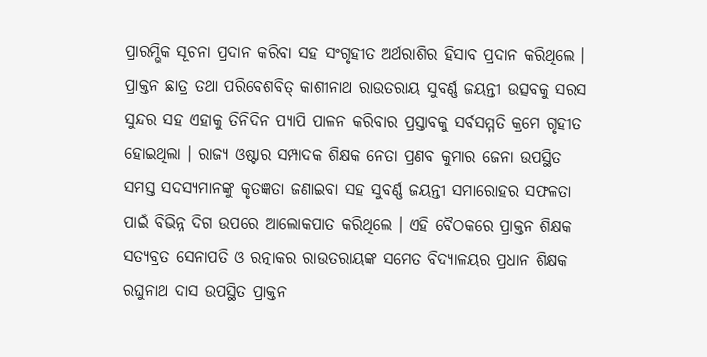ପ୍ରାରମ୍ଭିକ ସୂଚନା ପ୍ରଦାନ କରିବା ସହ ସଂଗୃହୀତ ଅର୍ଥରାଶିର ହିସାବ ପ୍ରଦାନ କରିଥିଲେ । ପ୍ରାକ୍ତନ ଛାତ୍ର ତଥା ପରିବେଶବିତ୍ କାଶୀନାଥ ରାଉତରାୟ ସୁବର୍ଣ୍ଣ ଜୟନ୍ତୀ ଉତ୍ସବକୁ ସରସ ସୁନ୍ଦର ସହ ଏହାକୁ ତିନିଦିନ ପ୍ୟାପି ପାଳନ କରିବାର ପ୍ରସ୍ତାବକୁ ସର୍ବସମ୍ମତି କ୍ରମେ ଗୃହୀତ ହୋଇଥିଲା । ରାଜ୍ୟ ଓଷ୍ଟାର ସମ୍ପାଦକ ଶିକ୍ଷକ ନେତା ପ୍ରଣବ କୁମାର ଜେନା ଉପସ୍ଥିତ ସମସ୍ତ ସଦସ୍ୟମାନଙ୍କୁ କୃତଜ୍ଞତା ଜଣାଇବା ସହ ସୁବର୍ଣ୍ଣ ଜୟନ୍ତୀ ସମାରୋହର ସଫଳତା ପାଇଁ ବିଭିନ୍ନ ଦିଗ ଉପରେ ଆଲୋକପାତ କରିଥିଲେ । ଏହି ବୈଠକରେ ପ୍ରାକ୍ତନ ଶିକ୍ଷକ ସତ୍ୟବ୍ରତ ସେନାପତି ଓ ରତ୍ନାକର ରାଉତରାୟଙ୍କ ସମେତ ବିଦ୍ୟାଳୟର ପ୍ରଧାନ ଶିକ୍ଷକ ରଘୁନାଥ ଦାସ ଉପସ୍ଥିତ ପ୍ରାକ୍ତନ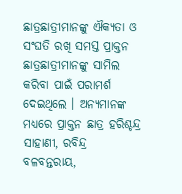ଛାତ୍ରଛାତ୍ରୀମାନଙ୍କୁ ଐକ୍ୟତା ଓ ସଂଘତି ରଖି ସମସ୍ତ ପ୍ରାକ୍ତନ ଛାତ୍ରଛାତ୍ରୀମାନଙ୍କୁ ସାମିଲ କରିବା ପାଇଁ ପରାମର୍ଶ ଦେଇଥିଲେ । ଅନ୍ୟମାନଙ୍କ ମଧ୍ୟରେ ପ୍ରାକ୍ତନ ଛାତ୍ର ହରିଶ୍ଚନ୍ଦ୍ର ସାହାଣୀ, ରବିନ୍ଦ୍ର ବଳବନ୍ତରାୟ,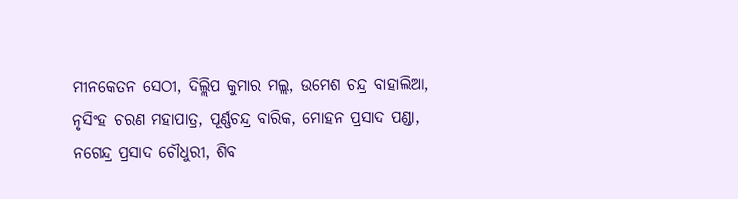ମୀନକେତନ ସେଠୀ, ଦିଲ୍ଲିପ କୁମାର ମଲ୍ଲ, ଉମେଶ ଚନ୍ଦ୍ର ବାହାଲିଆ, ନୃସିଂହ ଚରଣ ମହାପାତ୍ର, ପୂର୍ଣ୍ଣଚନ୍ଦ୍ର ବାରିକ, ମୋହନ ପ୍ରସାଦ ପଣ୍ଡା, ନଗେନ୍ଦ୍ର ପ୍ରସାଦ ଚୌଧୁରୀ, ଶିବ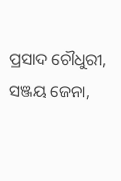ପ୍ରସାଦ ଚୌଧୁରୀ, ସଞ୍ଜୟ ଜେନା,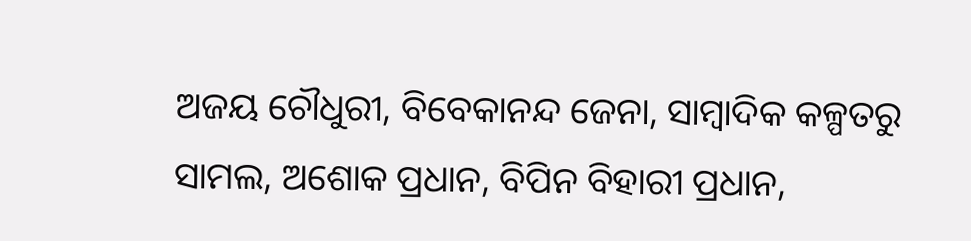ଅଜୟ ଚୌଧୁରୀ, ବିବେକାନନ୍ଦ ଜେନା, ସାମ୍ବାଦିକ କଳ୍ପତରୁ ସାମଲ, ଅଶୋକ ପ୍ରଧାନ, ବିପିନ ବିହାରୀ ପ୍ରଧାନ,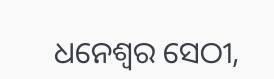ଧନେଶ୍ୱର ସେଠୀ,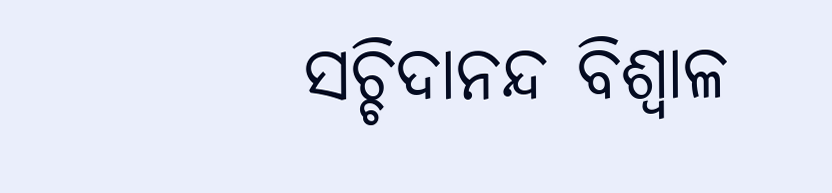ସଚ୍ଚିଦାନନ୍ଦ ବିଶ୍ୱାଳ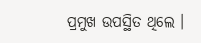ପ୍ରମୁଖ ଉପସ୍ଥିତ ଥିଲେ ।